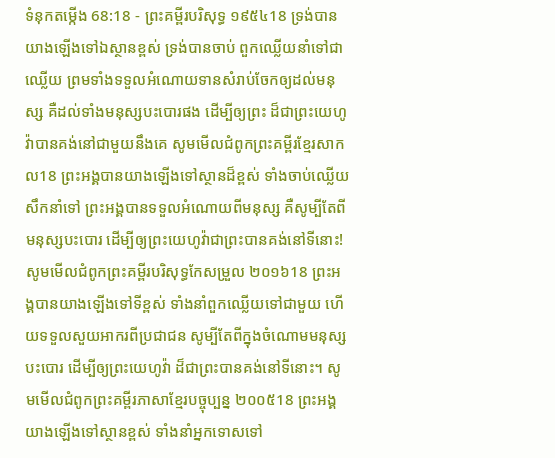ទំនុកតម្កើង 68:18 - ព្រះគម្ពីរបរិសុទ្ធ ១៩៥៤18 ទ្រង់បានយាងឡើងទៅឯស្ថានខ្ពស់ ទ្រង់បានចាប់ ពួកឈ្លើយនាំទៅជាឈ្លើយ ព្រមទាំងទទួលអំណោយទានសំរាប់ចែកឲ្យដល់មនុស្ស គឺដល់ទាំងមនុស្សបះបោរផង ដើម្បីឲ្យព្រះ ដ៏ជាព្រះយេហូវ៉ាបានគង់នៅជាមួយនឹងគេ សូមមើលជំពូកព្រះគម្ពីរខ្មែរសាកល18 ព្រះអង្គបានយាងឡើងទៅស្ថានដ៏ខ្ពស់ ទាំងចាប់ឈ្លើយសឹកនាំទៅ ព្រះអង្គបានទទួលអំណោយពីមនុស្ស គឺសូម្បីតែពីមនុស្សបះបោរ ដើម្បីឲ្យព្រះយេហូវ៉ាជាព្រះបានគង់នៅទីនោះ! សូមមើលជំពូកព្រះគម្ពីរបរិសុទ្ធកែសម្រួល ២០១៦18 ព្រះអង្គបានយាងឡើងទៅទីខ្ពស់ ទាំងនាំពួកឈ្លើយទៅជាមួយ ហើយទទួលសួយអាករពីប្រជាជន សូម្បីតែពីក្នុងចំណោមមនុស្សបះបោរ ដើម្បីឲ្យព្រះយេហូវ៉ា ដ៏ជាព្រះបានគង់នៅទីនោះ។ សូមមើលជំពូកព្រះគម្ពីរភាសាខ្មែរបច្ចុប្បន្ន ២០០៥18 ព្រះអង្គយាងឡើងទៅស្ថានខ្ពស់ ទាំងនាំអ្នកទោសទៅ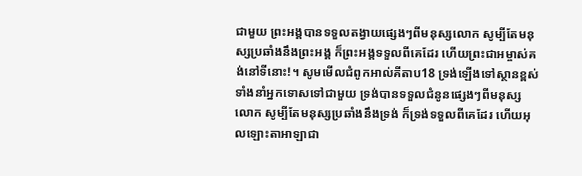ជាមួយ ព្រះអង្គបានទទួលតង្វាយផ្សេងៗពីមនុស្សលោក សូម្បីតែមនុស្សប្រឆាំងនឹងព្រះអង្គ ក៏ព្រះអង្គទទួលពីគេដែរ ហើយព្រះជាអម្ចាស់គង់នៅទីនោះ!។ សូមមើលជំពូកអាល់គីតាប18 ទ្រង់ឡើងទៅស្ថានខ្ពស់ ទាំងនាំអ្នកទោសទៅជាមួយ ទ្រង់បានទទួលជំនូនផ្សេងៗពីមនុស្សលោក សូម្បីតែមនុស្សប្រឆាំងនឹងទ្រង់ ក៏ទ្រង់ទទួលពីគេដែរ ហើយអុលឡោះតាអាឡាជា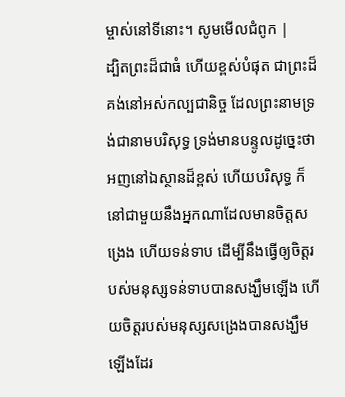ម្ចាស់នៅទីនោះ។ សូមមើលជំពូក |
ដ្បិតព្រះដ៏ជាធំ ហើយខ្ពស់បំផុត ជាព្រះដ៏គង់នៅអស់កល្បជានិច្ច ដែលព្រះនាមទ្រង់ជានាមបរិសុទ្ធ ទ្រង់មានបន្ទូលដូច្នេះថា អញនៅឯស្ថានដ៏ខ្ពស់ ហើយបរិសុទ្ធ ក៏នៅជាមួយនឹងអ្នកណាដែលមានចិត្តសង្រេង ហើយទន់ទាប ដើម្បីនឹងធ្វើឲ្យចិត្តរបស់មនុស្សទន់ទាបបានសង្ឃឹមឡើង ហើយចិត្តរបស់មនុស្សសង្រេងបានសង្ឃឹមឡើងដែរ